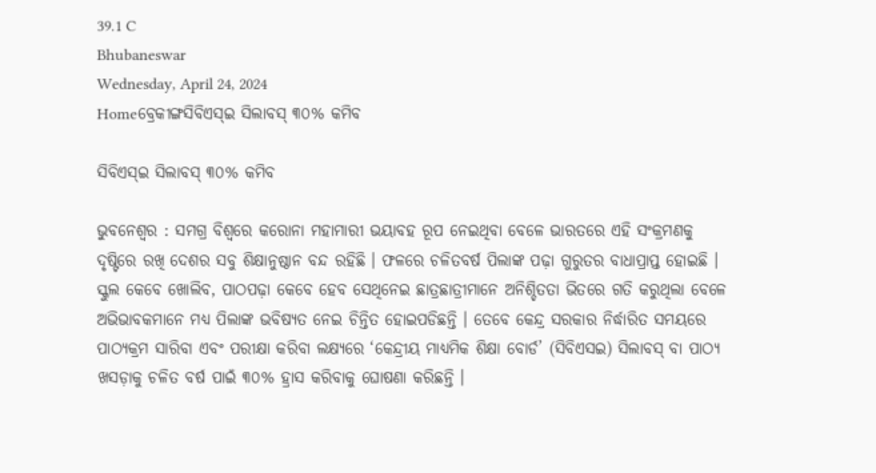39.1 C
Bhubaneswar
Wednesday, April 24, 2024
Homeବ୍ରେକୀଙ୍ଗସିବିଏସ୍‌ଇ ସିଲାବସ୍ ୩୦% କମିବ

ସିବିଏସ୍‌ଇ ସିଲାବସ୍ ୩୦% କମିବ

ଭୁବନେଶ୍ୱର : ସମଗ୍ର ବିଶ୍ୱରେ କରୋନା ମହାମାରୀ ଭୟାବହ ରୂପ ନେଇଥିବା ବେଳେ ଭାରତରେ ଏହି ସଂକ୍ରମଣକୁ ଦୃଷ୍ଟିରେ ରଖି ଦେଶର ସବୁ ଶିକ୍ଷାନୁଷ୍ଠାନ ବନ୍ଦ ରହିଛି । ଫଳରେ ଚଳିତବର୍ଷ ପିଲାଙ୍କ ପଢ଼ା ଗୁରୁତର ବାଧାପ୍ରାପ୍ତ ହୋଇଛି । ସ୍କୁଲ କେବେ ଖୋଲିବ, ପାଠପଢ଼ା କେବେ ହେବ ସେଥିନେଇ ଛାତ୍ରଛାତ୍ରୀମାନେ ଅନିଶ୍ଚିତତା ଭିତରେ ଗତି କରୁଥିଲା ବେଳେ ଅଭିଭାବକମାନେ ମଧ୍ୟ ପିଲାଙ୍କ ଭବିଷ୍ୟତ ନେଇ ଚିନ୍ତିତ ହୋଇପଡିଛନ୍ତି । ତେବେ କେନ୍ଦ୍ର ସରକାର ନିର୍ଦ୍ଧାରିତ ସମୟରେ ପାଠ୍ୟକ୍ରମ ସାରିବା ଏବଂ ପରୀକ୍ଷା କରିବା ଲକ୍ଷ୍ୟରେ ‘କେନ୍ଦ୍ରୀୟ ମାଧ୍ୟମିକ ଶିକ୍ଷା ବୋର୍ଡ’ (ସିବିଏସଇ) ସିଲାବସ୍ ବା ପାଠ୍ୟ ଖସଡ଼ାକୁ ଚଳିତ ବର୍ଷ ପାଇଁ ୩୦% ହ୍ରାସ କରିବାକୁ ଘୋଷଣା କରିଛନ୍ତି ।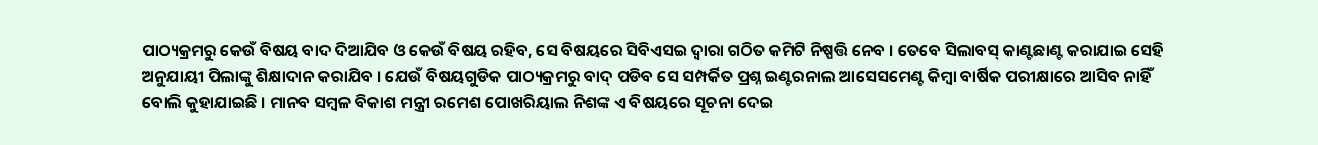ପାଠ୍ୟକ୍ରମରୁ କେଉଁ ବିଷୟ ବାଦ ଦିଆଯିବ ଓ କେଉଁ ବିଷୟ ରହିବ, ସେ ବିଷୟରେ ସିବିଏସଇ ଦ୍ୱାରା ଗଠିତ କମିଟି ନିଷ୍ପତ୍ତି ନେବ । ତେବେ ସିଲାବସ୍ କାଣ୍ଟଛାଣ୍ଟ କରାଯାଇ ସେହି ଅନୁଯାୟୀ ପିଲାଙ୍କୁ ଶିକ୍ଷାଦାନ କରାଯିବ । ଯେଉଁ ବିଷୟଗୁଡିକ ପାଠ୍ୟକ୍ରମରୁ ବାଦ୍ ପଡିବ ସେ ସମ୍ପର୍କିତ ପ୍ରଶ୍ନ ଇଣ୍ଟରନାଲ ଆସେସମେଣ୍ଟ କିମ୍ବା ବାର୍ଷିକ ପରୀକ୍ଷାରେ ଆସିବ ନାହିଁ ବୋଲି କୁହାଯାଇଛି । ମାନବ ସମ୍ବଳ ବିକାଶ ମନ୍ତ୍ରୀ ରମେଶ ପୋଖରିୟାଲ ନିଶଙ୍କ ଏ ବିଷୟରେ ସୂଚନା ଦେଇ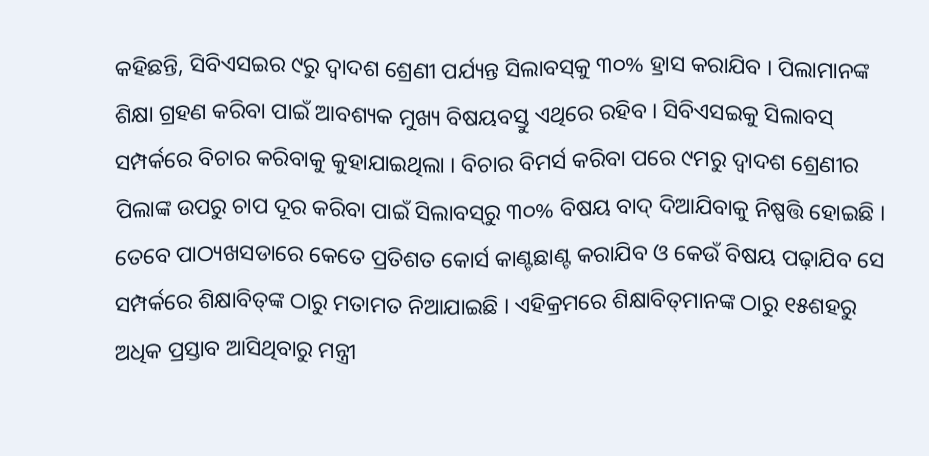କହିଛନ୍ତି, ସିବିଏସଇର ୯ରୁ ଦ୍ୱାଦଶ ଶ୍ରେଣୀ ପର୍ଯ୍ୟନ୍ତ ସିଲାବସ୍‌କୁ ୩୦% ହ୍ରାସ କରାଯିବ । ପିଲାମାନଙ୍କ ଶିକ୍ଷା ଗ୍ରହଣ କରିବା ପାଇଁ ଆବଶ୍ୟକ ମୁଖ୍ୟ ବିଷୟବସ୍ତୁ ଏଥିରେ ରହିବ । ସିବିଏସଇକୁ ସିଲାବସ୍ ସମ୍ପର୍କରେ ବିଚାର କରିବାକୁ କୁହାଯାଇଥିଲା । ବିଚାର ବିମର୍ସ କରିବା ପରେ ୯ମରୁ ଦ୍ୱାଦଶ ଶ୍ରେଣୀର ପିଲାଙ୍କ ଉପରୁ ଚାପ ଦୂର କରିବା ପାଇଁ ସିଲାବସ୍‌ରୁ ୩୦% ବିଷୟ ବାଦ୍ ଦିଆଯିବାକୁ ନିଷ୍ପତ୍ତି ହୋଇଛି । ତେବେ ପାଠ୍ୟଖସଡାରେ କେତେ ପ୍ରତିଶତ କୋର୍ସ କାଣ୍ଟଛାଣ୍ଟ କରାଯିବ ଓ କେଉଁ ବିଷୟ ପଢ଼ାଯିବ ସେ ସମ୍ପର୍କରେ ଶିକ୍ଷାବିତ୍‌ଙ୍କ ଠାରୁ ମତାମତ ନିଆଯାଇଛି । ଏହିକ୍ରମରେ ଶିକ୍ଷାବିତ୍‌ମାନଙ୍କ ଠାରୁ ୧୫ଶହରୁ ଅଧିକ ପ୍ରସ୍ତାବ ଆସିଥିବାରୁ ମନ୍ତ୍ରୀ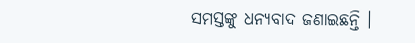ସମସ୍ତଙ୍କୁ ଧନ୍ୟବାଦ ଜଣାଇଛନ୍ତି ।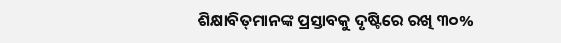ଶିକ୍ଷାବିତ୍‌ମାନଙ୍କ ପ୍ରସ୍ତାବକୁ ଦୃଷ୍ଟିରେ ରଖି ୩୦%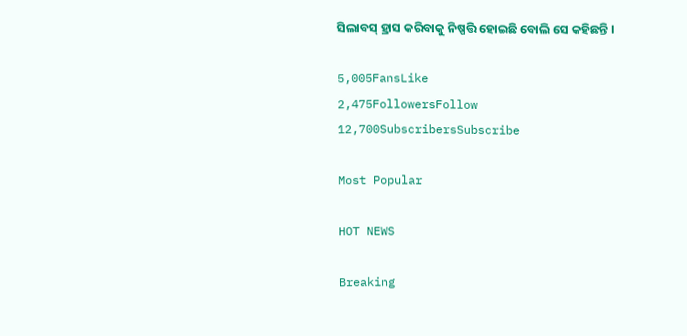ସିଲାବସ୍ ହ୍ରାସ କରିବାକୁ ନିଷ୍ପତ୍ତି ହୋଇଛି ବୋଲି ସେ କହିଛନ୍ତି ।

5,005FansLike
2,475FollowersFollow
12,700SubscribersSubscribe

Most Popular

HOT NEWS

Breaking